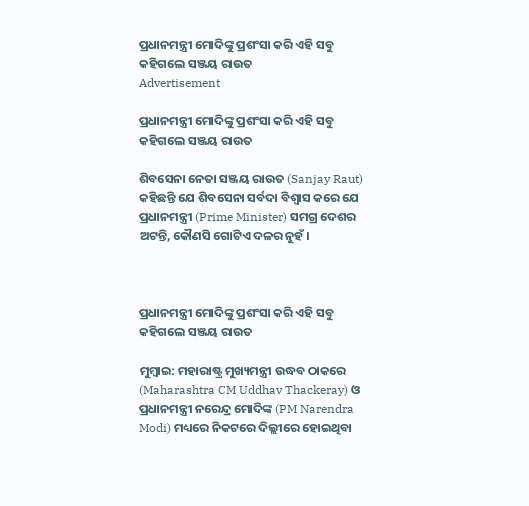ପ୍ରଧାନମନ୍ତ୍ରୀ ମୋଦିଙ୍କୁ ପ୍ରଶଂସା କରି ଏହି ସବୁ କହିଗଲେ ସଞ୍ଜୟ ରାଉତ
Advertisement

ପ୍ରଧାନମନ୍ତ୍ରୀ ମୋଦିଙ୍କୁ ପ୍ରଶଂସା କରି ଏହି ସବୁ କହିଗଲେ ସଞ୍ଜୟ ରାଉତ

ଶିବସେନା ନେତା ସଞ୍ଜୟ ରାଉତ (Sanjay Raut) କହିଛନ୍ତି ଯେ ଶିବସେନା ସର୍ବଦା ବିଶ୍ୱାସ କରେ ଯେ ପ୍ରଧାନମନ୍ତ୍ରୀ (Prime Minister) ସମଗ୍ର ଦେଶର ଅଟନ୍ତି, କୌଣସି ଗୋଟିଏ ଦଳର ନୁହଁ ।



ପ୍ରଧାନମନ୍ତ୍ରୀ ମୋଦିଙ୍କୁ ପ୍ରଶଂସା କରି ଏହି ସବୁ କହିଗଲେ ସଞ୍ଜୟ ରାଉତ

ମୁମ୍ବାଇ: ମହାରାଷ୍ଟ୍ର ମୁଖ୍ୟମନ୍ତ୍ରୀ ଉଦ୍ଧବ ଠାକରେ (Maharashtra CM Uddhav Thackeray) ଓ ପ୍ରଧାନମନ୍ତ୍ରୀ ନରେନ୍ଦ୍ର ମୋଦିଙ୍କ (PM Narendra Modi) ମଧ୍ୟରେ ନିକଟରେ ଦିଲ୍ଲୀରେ ହୋଇଥିବା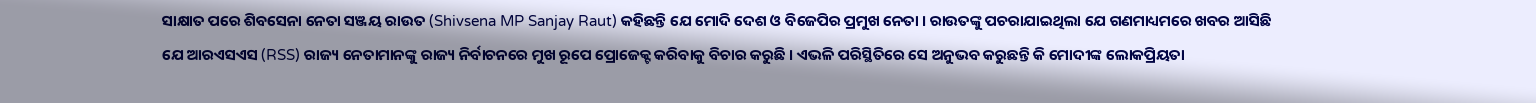ସାକ୍ଷାତ ପରେ ଶିବସେନା ନେତା ସଞ୍ଜୟ ରାଉତ (Shivsena MP Sanjay Raut) କହିଛନ୍ତି ଯେ ମୋଦି ଦେଶ ଓ ବିଜେପିର ପ୍ରମୁଖ ନେତା । ରାଉତଙ୍କୁ ପଚରାଯାଇଥିଲା ଯେ ଗଣମାଧ୍ୟମରେ ଖବର ଆସିଛି ଯେ ଆରଏସଏସ (RSS) ରାଜ୍ୟ ନେତାମାନଙ୍କୁ ରାଜ୍ୟ ନିର୍ବାଚନରେ ମୁଖ ରୂପେ ପ୍ରୋଜେକ୍ଟ କରିବାକୁ ବିଚାର କରୁଛି । ଏଭଳି ପରିସ୍ଥିତିରେ ସେ ଅନୁଭବ କରୁଛନ୍ତି କି ମୋଦୀଙ୍କ ଲୋକପ୍ରିୟତା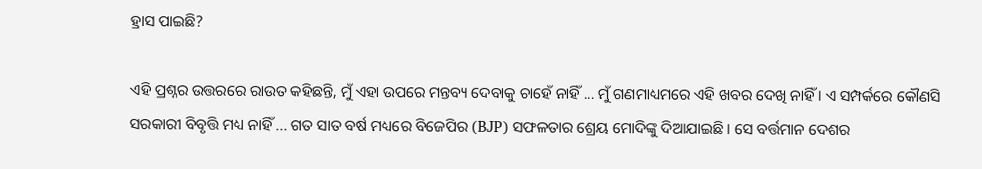ହ୍ରାସ ପାଇଛି?

ଏହି ପ୍ରଶ୍ନର ଉତ୍ତରରେ ରାଉତ କହିଛନ୍ତି, ମୁଁ ଏହା ଉପରେ ମନ୍ତବ୍ୟ ଦେବାକୁ ଚାହେଁ ନାହିଁ ... ମୁଁ ଗଣମାଧ୍ୟମରେ ଏହି ଖବର ଦେଖି ନାହିଁ । ଏ ସମ୍ପର୍କରେ କୌଣସି ସରକାରୀ ବିବୃତ୍ତି ମଧ୍ୟ ନାହିଁ ... ଗତ ସାତ ବର୍ଷ ମଧ୍ୟରେ ବିଜେପିର (BJP) ସଫଳତାର ଶ୍ରେୟ ମୋଦିଙ୍କୁ ଦିଆଯାଇଛି । ସେ ବର୍ତ୍ତମାନ ଦେଶର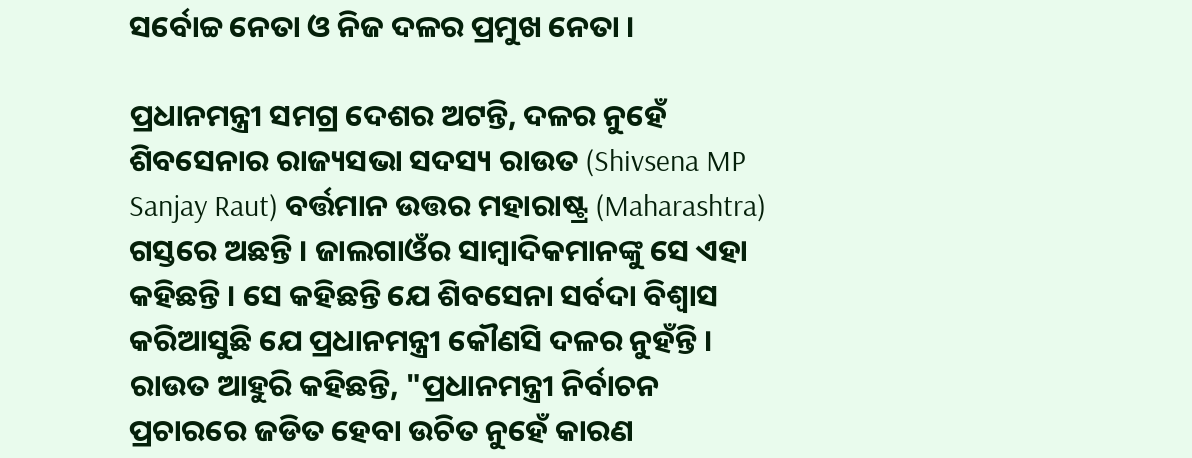ସର୍ବୋଚ୍ଚ ନେତା ଓ ନିଜ ଦଳର ପ୍ରମୁଖ ନେତା ।

ପ୍ରଧାନମନ୍ତ୍ରୀ ସମଗ୍ର ଦେଶର ଅଟନ୍ତି, ଦଳର ନୁହେଁ
ଶିବସେନାର ରାଜ୍ୟସଭା ସଦସ୍ୟ ରାଉତ (Shivsena MP Sanjay Raut) ବର୍ତ୍ତମାନ ଉତ୍ତର ମହାରାଷ୍ଟ୍ର (Maharashtra) ଗସ୍ତରେ ଅଛନ୍ତି । ଜାଲଗାଓଁର ସାମ୍ବାଦିକମାନଙ୍କୁ ସେ ଏହା କହିଛନ୍ତି । ସେ କହିଛନ୍ତି ଯେ ଶିବସେନା ସର୍ବଦା ବିଶ୍ୱାସ କରିଆସୁଛି ଯେ ପ୍ରଧାନମନ୍ତ୍ରୀ କୌଣସି ଦଳର ନୁହଁନ୍ତି । ରାଉତ ଆହୁରି କହିଛନ୍ତି, "ପ୍ରଧାନମନ୍ତ୍ରୀ ନିର୍ବାଚନ ପ୍ରଚାରରେ ଜଡିତ ହେବା ଉଚିତ ନୁହେଁ କାରଣ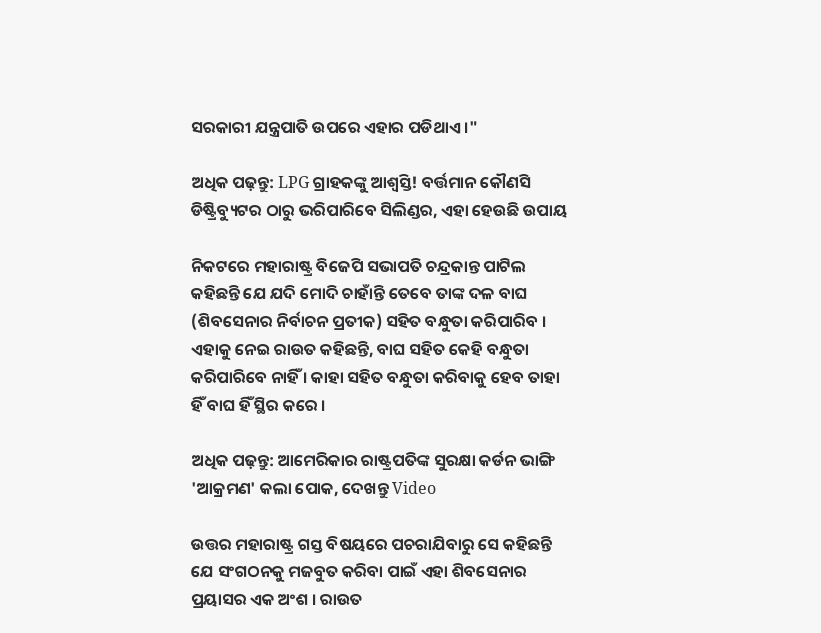ସରକାରୀ ଯନ୍ତ୍ରପାତି ଉପରେ ଏହାର ପଡିଥାଏ ।"

ଅଧିକ ପଢ଼ନ୍ତୁ: LPG ଗ୍ରାହକଙ୍କୁ ଆଶ୍ବସ୍ତି! ବର୍ତ୍ତମାନ କୌଣସି ଡିଷ୍ଟ୍ରିବ୍ୟୁଟର ଠାରୁ ଭରିପାରିବେ ସିଲିଣ୍ଡର, ଏହା ହେଉଛି ଉପାୟ

ନିକଟରେ ମହାରାଷ୍ଟ୍ର ବିଜେପି ସଭାପତି ଚନ୍ଦ୍ରକାନ୍ତ ପାଟିଲ କହିଛନ୍ତି ଯେ ଯଦି ମୋଦି ଚାହାଁନ୍ତି ତେବେ ତାଙ୍କ ଦଳ ବାଘ (ଶିବସେନାର ନିର୍ବାଚନ ପ୍ରତୀକ) ସହିତ ବନ୍ଧୁତା କରିପାରିବ । ଏହାକୁ ନେଇ ରାଉତ କହିଛନ୍ତି, ବାଘ ସହିତ କେହି ବନ୍ଧୁତା କରିପାରିବେ ନାହିଁ । କାହା ସହିତ ବନ୍ଧୁତା କରିବାକୁ ହେବ ତାହା ହିଁ ବାଘ ହିଁ ସ୍ଥିର କରେ ।

ଅଧିକ ପଢ଼ନ୍ତୁ: ଆମେରିକାର ରାଷ୍ଟ୍ରପତିଙ୍କ ସୁରକ୍ଷା କର୍ଡନ ଭାଙ୍ଗି 'ଆକ୍ରମଣ' କଲା ପୋକ, ଦେଖନ୍ତୁ Video

ଉତ୍ତର ମହାରାଷ୍ଟ୍ର ଗସ୍ତ ବିଷୟରେ ପଚରାଯିବାରୁ ସେ କହିଛନ୍ତି ଯେ ସଂଗଠନକୁ ମଜବୁତ କରିବା ପାଇଁ ଏହା ଶିବସେନାର ପ୍ରୟାସର ଏକ ଅଂଶ । ରାଉତ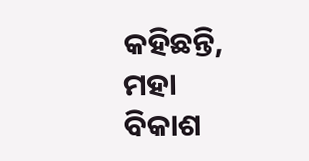କହିଛନ୍ତି, ମହା ବିକାଶ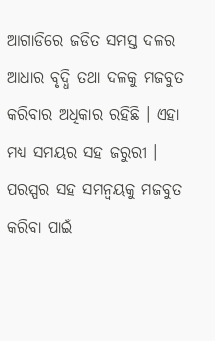ଆଗାଡିରେ ଜଡିତ ସମସ୍ତ ଦଳର ଆଧାର ବୃଦ୍ଧି ତଥା ଦଳକୁ ମଜବୁତ କରିବାର ଅଧିକାର ରହିଛି । ଏହା ମଧ୍ୟ ସମୟର ସହ ଜରୁରୀ । ପରସ୍ପର ସହ ସମନ୍ୱୟକୁ ମଜବୁତ କରିବା ପାଇଁ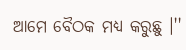ଆମେ ବୈଠକ ମଧ୍ୟ କରୁଛୁ ।''